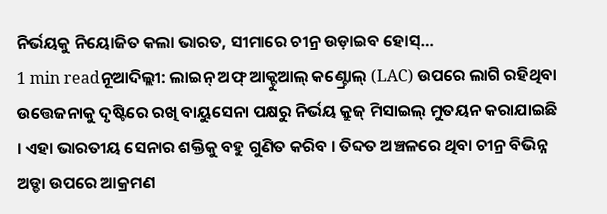ନିର୍ଭୟକୁ ନିୟୋଜିତ କଲା ଭାରତ, ସୀମାରେ ଚୀନ୍ର ଉଡ଼ାଇବ ହୋସ୍…
1 min readନୂଆଦିଲ୍ଲୀ: ଲାଇନ୍ ଅଫ୍ ଆକ୍ଟୁଆଲ୍ କଣ୍ଟ୍ରୋଲ୍ (LAC) ଉପରେ ଲାଗି ରହିଥିବା ଉତ୍ତେଜନାକୁ ଦୃଷ୍ଟିରେ ରଖି ବାୟୁସେନା ପକ୍ଷରୁ ନିର୍ଭୟ କ୍ରୁଜ୍ ମିସାଇଲ୍ ମୁତୟନ କରାଯାଇଛି । ଏହା ଭାରତୀୟ ସେନାର ଶକ୍ତିକୁ ବହୁ ଗୁଣିତ କରିବ । ତିବ୍ଦତ ଅଞ୍ଚଳରେ ଥିବା ଚୀନ୍ର ବିଭିନ୍ନ ଅଡ୍ଡା ଉପରେ ଆକ୍ରମଣ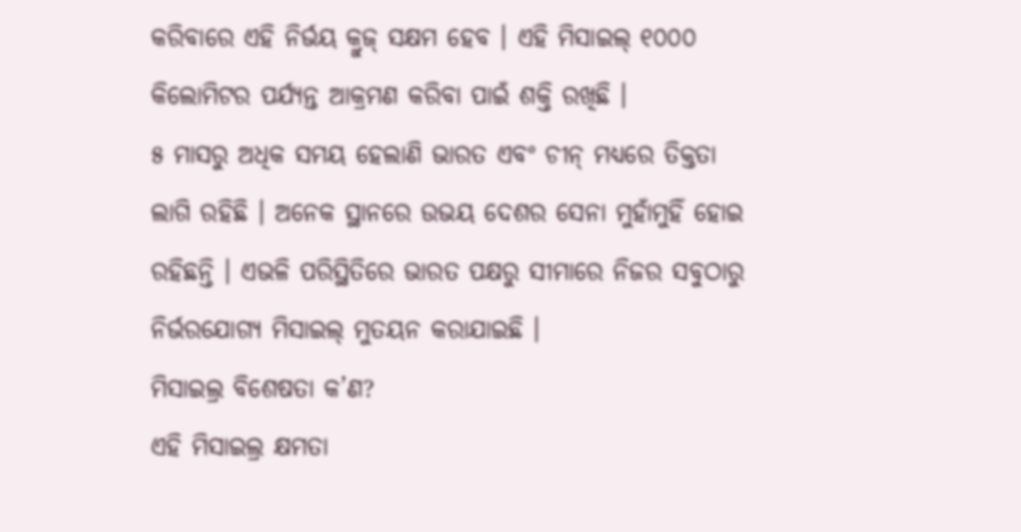କରିବାରେ ଏହି ନିର୍ଭୟ କ୍ରୁଜ୍ ସକ୍ଷମ ହେବ । ଏହି ମିସାଇଲ୍ ୧୦୦୦ କିଲୋମିଟର ପର୍ଯ୍ୟନ୍ତ ଆକ୍ରମଣ କରିବା ପାଇଁ ଶକ୍ତି ରଖିଛି ।
୫ ମାସରୁ ଅଧିକ ସମୟ ହେଲାଣି ଭାରତ ଏବଂ ଚୀନ୍ ମଧ୍ୟରେ ତିକ୍ତତା ଲାଗି ରହିଛି । ଅନେକ ସ୍ଥାନରେ ଉଭୟ ଦେଶର ସେନା ମୁହାଁମୁହିଁ ହୋଇ ରହିଛନ୍ତି । ଏଭଳି ପରିସ୍ଥିତିରେ ଭାରତ ପକ୍ଷରୁ ସୀମାରେ ନିଜର ସବୁଠାରୁ ନିର୍ଭରଯୋଗ୍ୟ ମିସାଇଲ୍ ମୁତୟନ କରାଯାଇଛି ।
ମିସାଇଲ୍ର ବିଶେଷତା କ’ଣ?
ଏହି ମିସାଇଲ୍ର କ୍ଷମତା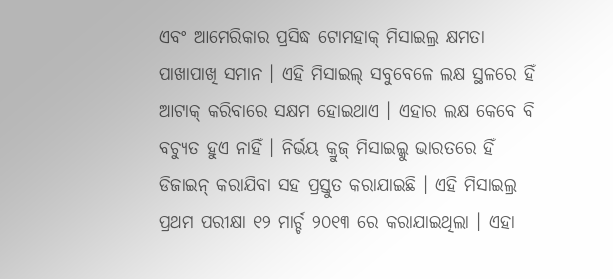ଏବଂ ଆମେରିକାର ପ୍ରସିଦ୍ଧ ଟୋମହାକ୍ ମିସାଇଲ୍ର କ୍ଷମତା ପାଖାପାଖି ସମାନ । ଏହି ମିସାଇଲ୍ ସବୁବେଳେ ଲକ୍ଷ ସ୍ଥଳରେ ହିଁ ଆଟାକ୍ କରିବାରେ ସକ୍ଷମ ହୋଇଥାଏ । ଏହାର ଲକ୍ଷ କେବେ ବି ବଚ୍ୟୁତ ହୁଏ ନାହିଁ । ନିର୍ଭୟ କ୍ରୁଜ୍ ମିସାଇଲ୍କୁ ଭାରତରେ ହିଁ ଡିଜାଇନ୍ କରାଯିବା ସହ ପ୍ରସ୍ତୁତ କରାଯାଇଛି । ଏହି ମିସାଇଲ୍ର ପ୍ରଥମ ପରୀକ୍ଷା ୧୨ ମାର୍ଚ୍ଚ ୨୦୧୩ ରେ କରାଯାଇଥିଲା । ଏହା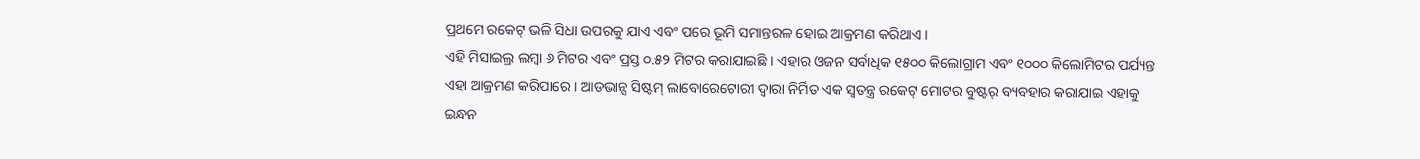ପ୍ରଥମେ ରକେଟ୍ ଭଳି ସିଧା ଉପରକୁ ଯାଏ ଏବଂ ପରେ ଭୂମି ସମାନ୍ତରଳ ହୋଇ ଆକ୍ରମଣ କରିଥାଏ ।
ଏହି ମିସାଇଲ୍ର ଲମ୍ବା ୬ ମିଟର ଏବଂ ପ୍ରସ୍ତ ୦.୫୨ ମିଟର କରାଯାଇଛି । ଏହାର ଓଜନ ସର୍ବାଧିକ ୧୫୦୦ କିଲୋଗ୍ରାମ ଏବଂ ୧୦୦୦ କିଲୋମିଟର ପର୍ଯ୍ୟନ୍ତ ଏହା ଆକ୍ରମଣ କରିପାରେ । ଆଡଭାନ୍ସ ସିଷ୍ଟମ୍ ଲାବୋରେଟୋରୀ ଦ୍ୱାରା ନିର୍ମିତ ଏକ ସ୍ୱତନ୍ତ୍ର ରକେଟ୍ ମୋଟର ବୁଷ୍ଟର୍ ବ୍ୟବହାର କରାଯାଇ ଏହାକୁ ଇନ୍ଧନ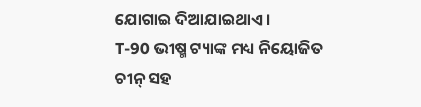ଯୋଗାଇ ଦିଆଯାଇଥାଏ ।
T-90 ଭୀଷ୍ମ ଟ୍ୟାଙ୍କ ମଧ୍ୟ ନିୟୋଜିତ
ଚୀନ୍ ସହ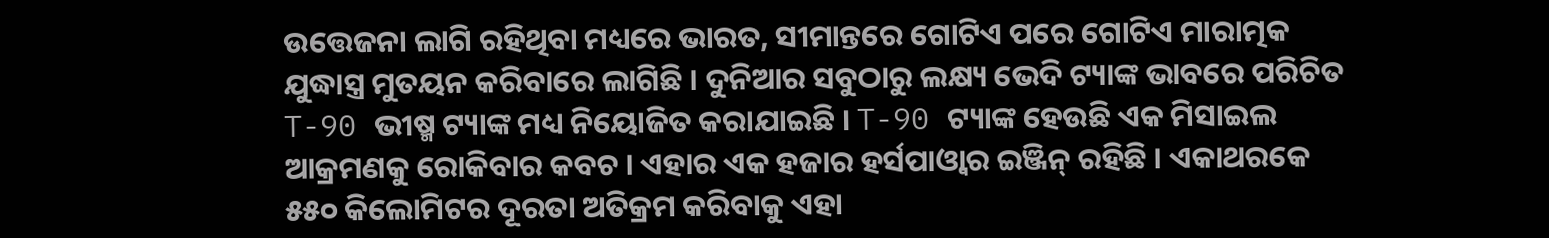ଉତ୍ତେଜନା ଲାଗି ରହିଥିବା ମଧ୍ୟରେ ଭାରତ, ସୀମାନ୍ତରେ ଗୋଟିଏ ପରେ ଗୋଟିଏ ମାରାତ୍ମକ ଯୁଦ୍ଧାସ୍ତ୍ର ମୁତୟନ କରିବାରେ ଲାଗିଛି । ଦୁନିଆର ସବୁଠାରୁ ଲକ୍ଷ୍ୟ ଭେଦି ଟ୍ୟାଙ୍କ ଭାବରେ ପରିଚିତ T-90 ଭୀଷ୍ମ ଟ୍ୟାଙ୍କ ମଧ୍ୟ ନିୟୋଜିତ କରାଯାଇଛି । T-90 ଟ୍ୟାଙ୍କ ହେଉଛି ଏକ ମିସାଇଲ ଆକ୍ରମଣକୁ ରୋକିବାର କବଚ । ଏହାର ଏକ ହଜାର ହର୍ସପାଓ୍ୱାର ଇଞ୍ଜିନ୍ ରହିଛି । ଏକାଥରକେ ୫୫୦ କିଲୋମିଟର ଦୂରତା ଅତିକ୍ରମ କରିବାକୁ ଏହା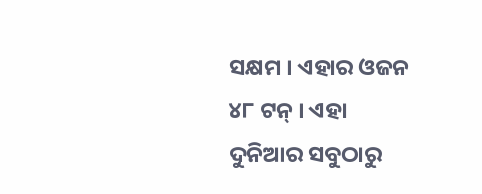ସକ୍ଷମ । ଏହାର ଓଜନ ୪୮ ଟନ୍ । ଏହା ଦୁନିଆର ସବୁଠାରୁ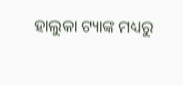ହାଲୁକା ଟ୍ୟାଙ୍କ ମଧ୍ୟରୁ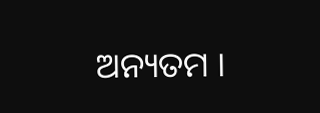ଅନ୍ୟତମ ।